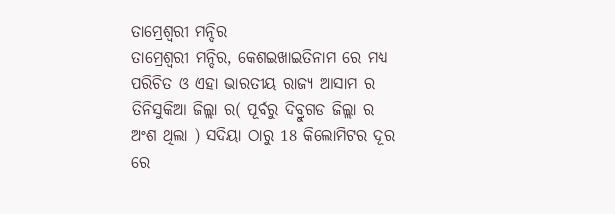ତାମ୍ରେଶ୍ୱରୀ ମନ୍ଦିର
ତାମ୍ରେଶ୍ଵରୀ ମନ୍ଦିର, କେଶଇଖାଇତିନାମ ରେ ମଧ୍ୟ ପରିଚିତ ଓ ଏହା ଭାରତୀୟ ରାଜ୍ୟ ଆସାମ ର ତିନିସୁକିଆ ଜିଲ୍ଲା ର( ପୂର୍ବରୁ ଦିବ୍ରୁଗଡ ଜିଲ୍ଲା ର ଅଂଶ ଥିଲା ) ସଦିୟା ଠାରୁ 18 କିଲୋମିଟର ଦୂର ରେ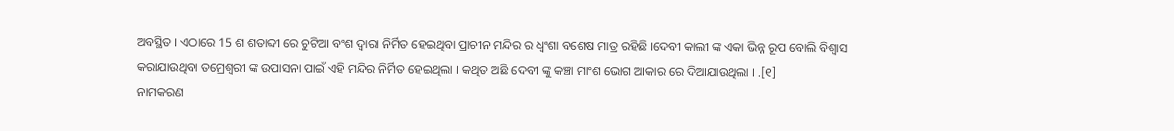ଅବସ୍ଥିତ । ଏଠାରେ 15 ଶ ଶତାବ୍ଦୀ ରେ ଚୁଟିଆ ବଂଶ ଦ୍ଵାରା ନିର୍ମିତ ହେଇଥିବା ପ୍ରାଚୀନ ମନ୍ଦିର ର ଧ୍ବଂଶା ବଶେଷ ମାତ୍ର ରହିଛି ।ଦେବୀ କାଲୀ ଙ୍କ ଏକା ଭିନ୍ନ ରୂପ ବୋଲି ବିଶ୍ଵାସ କରାଯାଉଥିବା ତମ୍ରେଶ୍ଵରୀ ଙ୍କ ଉପାସନା ପାଇଁ ଏହି ମନ୍ଦିର ନିର୍ମିତ ହେଇଥିଲା । କଥିତ ଅଛି ଦେବୀ ଙ୍କୁ କଞ୍ଚା ମାଂଶ ଭୋଗ ଆକାର ରେ ଦିଆଯାଉଥିଲା । .[୧]
ନାମକରଣ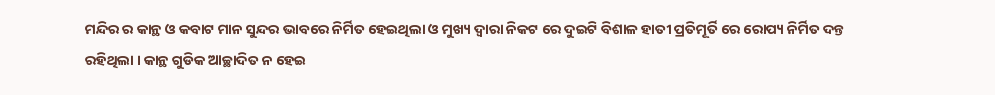ମନ୍ଦିର ର କାନ୍ଥ ଓ କବାଟ ମାନ ସୁନ୍ଦର ଭାବରେ ନିର୍ମିତ ହେଇଥିଲା ଓ ମୁଖ୍ୟ ଦ୍ଵାରା ନିକଟ ରେ ଦୁଇଟି ବିଶାଳ ହାତୀ ପ୍ରତିମୂର୍ତି ରେ ରୋପ୍ୟ ନିର୍ମିତ ଦନ୍ତ ରହିଥିଲା । କାନ୍ଥ ଗୁଡିକ ଆଚ୍ଛାଦିତ ନ ହେଇ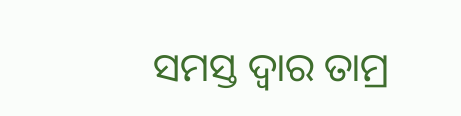ସମସ୍ତ ଦ୍ଵାର ତାମ୍ର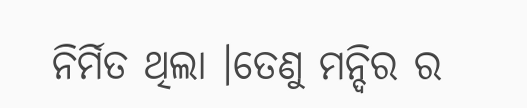ନିର୍ମିତ ଥିଲା ।ତେଣୁ ମନ୍ଦିର ର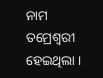ନାମ ତମ୍ରେଶ୍ଵରୀ ହେଇଥିଲା ।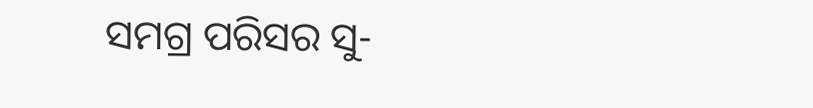ସମଗ୍ର ପରିସର ସୁ-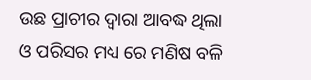ଉଛ ପ୍ରାଚୀର ଦ୍ଵାରା ଆବଦ୍ଧ ଥିଲା ଓ ପରିସର ମଧ୍ୟ ରେ ମଣିଷ ବଳି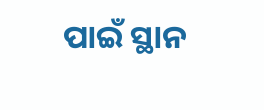ପାଇଁ ସ୍ଥାନ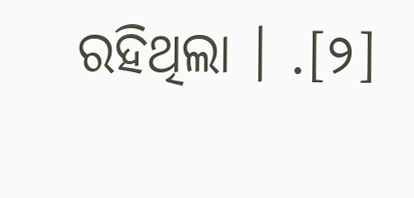ରହିଥିଲା । .[୨]